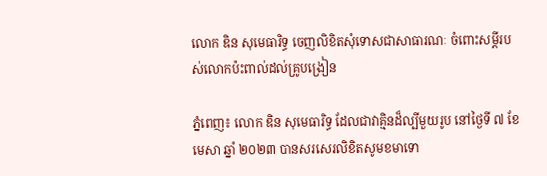លោក ឌិន សុមេធារិទ្ធ ចេញលិខិតសុំទោសជាសាធារណៈ ចំពោះសម្តីរបស់លោកប៉ះពាល់ដល់គ្រូបង្រៀន

ភ្នំពេញ៖ លោក ឌិន សុមេធារិទ្ធ ដែលជាវាគ្មិនដ៏ល្បីមួយរូប នៅថ្ងៃទី ៧ ខែមេសា ឆ្នាំ ២០២៣ បានសរសេរលិខិតសូមខមាទោ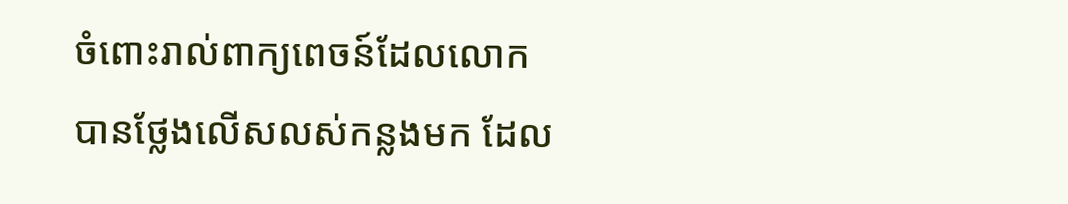ចំពោះរាល់ពាក្យពេចន៍ដែលលោក បានថ្លែងលើសលស់កន្លងមក ដែល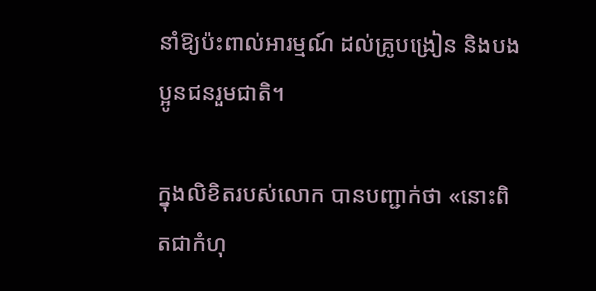នាំឱ្យប៉ះពាល់អារម្មណ៍ ដល់គ្រូបង្រៀន និងបងប្អូនជនរួមជាតិ។

ក្នុងលិខិតរបស់លោក បានបញ្ជាក់ថា «នោះពិតជាកំហុ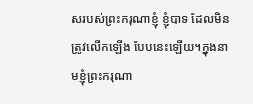សរបស់ព្រះករុណាខ្ញុំ ខ្ញុំបាទ ដែលមិនត្រូវលើកឡើង បែបនេះឡើយ។ក្នុងនាមខ្ញុំព្រះករុណា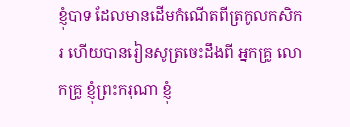ខ្ញុំបាទ ដែលមានដើមកំណើតពីត្រកូលកសិករ ហើយបានរៀនសូត្រចេះដឹងពី អ្នកគ្រូ លោកគ្រូ ខ្ញុំព្រះករុណា ខ្ញុំ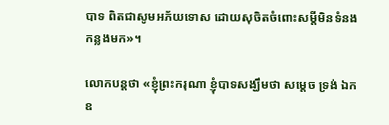បាទ ពិតជាសូមអភ័យទោស ដោយសុចិតចំពោះសម្ដីមិនទំនងកន្លងមក»។

លោកបន្តថា «ខ្ញុំព្រះករុណា ខ្ញុំបាទសង្ឃឹមថា សម្ដេច ទ្រង់ ឯកឧ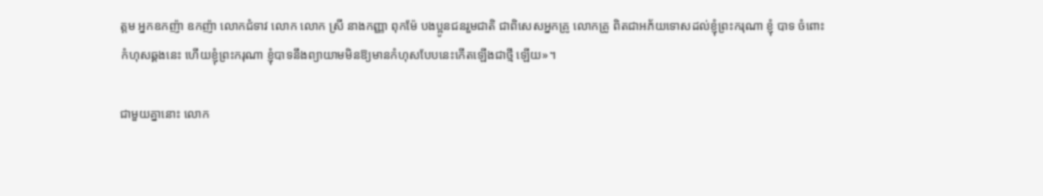ត្តម អ្នកឧកញ៉ា ឧកញ៉ា លោកជំទាវ លោក លោក ស្រី នាងកញ្ញា ពុកម៉ែ បងប្អូនជនរួមជាតិ ជាពិសេសអ្នកគ្រូ លោកគ្រូ ពិតជាអភ័យទោសដល់ខ្ញុំព្រះករុណា ខ្ញុំ បាទ ចំពោះកំហុសឆ្គងនេះ ហើយខ្ញុំព្រះករុណា ខ្ញុំបាទនឹងព្យាយាមមិនឱ្យមានកំហុសបែបនេះកើតឡើងជាថ្មី ឡើយ»។

ជាមួយគ្នានោះ លោក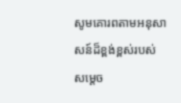សូមគោរពតាមអនុសាសន៍ដ៏ខ្ពង់ខ្ពស់របស់ សម្តេច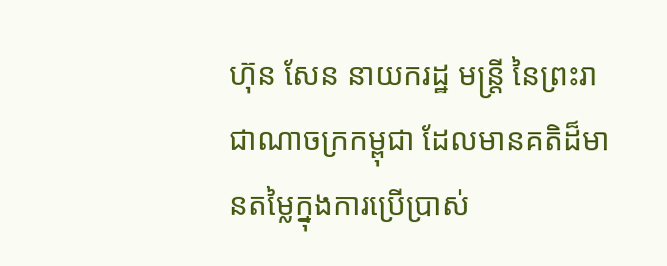ហ៊ុន សែន នាយករដ្ឋ មន្ត្រី នៃព្រះរាជាណាចក្រកម្ពុជា ដែលមានគតិដ៏មានតម្លៃក្នុងការប្រើប្រាស់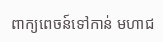ពាក្យពេចន៍ទៅកាន់ មហាជ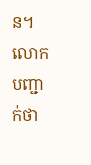ន។ លោកបញ្ជាក់ថា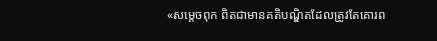«សម្តេចពុក ពិតជាមានគតិបណ្ឌិតដែលត្រូវតែគោរព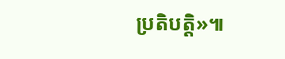ប្រតិបត្តិ»៕